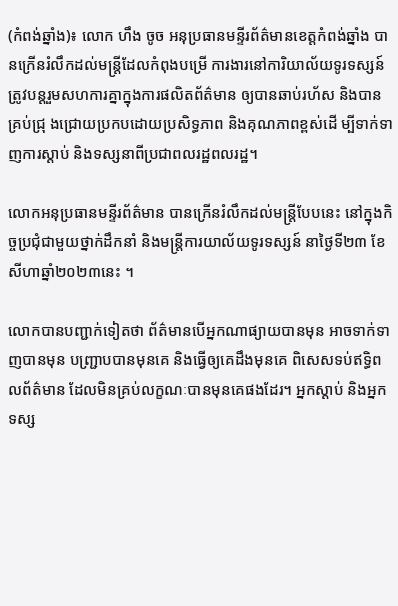(កំពង់ឆ្នាំង)៖ លោក ហឹង ចូច អនុប្រធានមន្ទីរព័ត៌មានខេត្តកំពង់ឆ្នាំង បានក្រើនរំលឹកដល់មន្ត្រីដែលកំពុងបម្រើ ការងារនៅការិយាល័យទូរទស្សន៍ ត្រូវបន្តរួមសហការគ្នាក្នុងការផលិតព័ត៌មាន ឲ្យបានឆាប់រហ័ស និងបានគ្រប់ជ្រុ ងជ្រោយប្រកបដោយប្រសិទ្ធភាព និងគុណភាពខ្ពស់ដើ ម្បីទាក់ទាញការស្តាប់ និងទស្សនាពីប្រជាពលរដ្ឋពលរដ្ឋ។

លោកអនុប្រធានមន្ទីរព័ត៌មាន បានក្រើនរំលឹកដល់មន្ត្រីបែបនេះ នៅក្នុងកិច្ចប្រជុំជាមួយថ្នាក់ដឹកនាំ និងមន្ត្រីការយាល័យទូរទស្សន៍ នាថ្ងៃទី២៣ ខែសីហាឆ្នាំ២០២៣នេះ ។

លោកបានបញ្ជាក់ទៀតថា ព័ត៌មានបើអ្នកណាផ្យាយបានមុន អាចទាក់ទាញបានមុន បញ្រ្ជាបបានមុនគេ និងធ្វើឲ្យគេដឹងមុនគេ ពិសេសទប់ឥទ្ធិពលព័ត៌មាន ដែលមិនគ្រប់លក្ខណៈបានមុនគេផងដែរ។ អ្នកស្តាប់ និងអ្នកទស្ស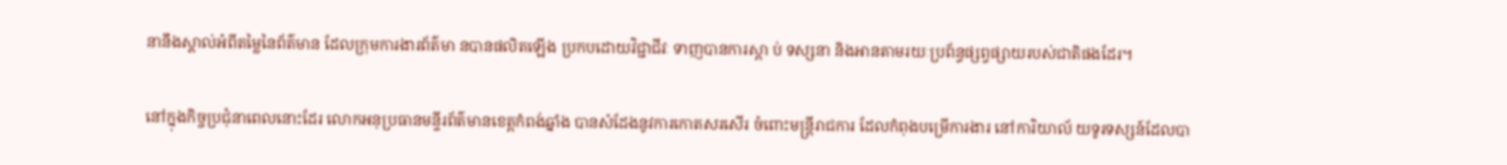នានឹងស្គាល់អំពីតម្លៃនៃព័ត៌មាន ដែលក្រុមការងារព័ត៌មា នបានផលិតឡើង ប្រកបដោយវិជ្ជាជីវៈ ទាញបានការស្តា ប់ ទស្សនា និងអានតាមរយៈប្រព័ន្ធផ្សព្វផ្សាយរបស់ជាតិផងដែរ។

នៅក្នុងកិច្ចប្រជុំនាពេលនោះដែរ លោកអនុប្រធានមន្ទីរព័ត៌មានខេត្តកំពង់ឆ្នាំង បានសំដែងនូវការកោតសរសើរ ចំពោះមន្ត្រីរាជការ ដែលកំពុងបម្រើការងារ នៅការិយាល័ យទូរទស្សន៍ដែលបា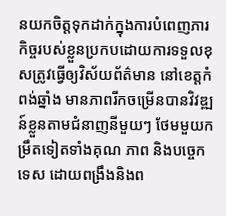នយកចិត្តទុកដាក់ក្នុងការបំពេញភារ កិច្ចរបស់ខ្លួនប្រកបដោយការទទួលខុសត្រូវធ្វើឲ្យវិស័យព័ត៌មាន នៅខេត្តកំពង់ឆ្នាំង មានភាពរីកចម្រើនបានវិវឌ្ឍ ន៍ខ្លួនតាមជំនាញនីមួយៗ ថែមមួយកម្រឹតទៀតទាំងគុណ ភាព និងបច្ចេកទេស ដោយពង្រឹងនិងព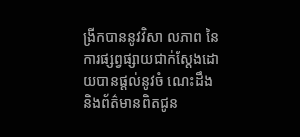ង្រីកបាននូវវិសា លភាព នៃការផ្សព្វផ្សាយជាក់ស្តែងដោយបានផ្តល់នូវចំ ណេះដឹង និងព័ត៌មានពិតជូន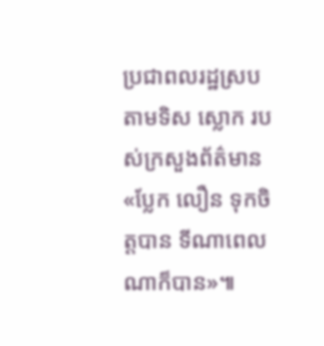ប្រជាពលរដ្ឋស្របតាមទិស ស្លោក របស់ក្រសួងព័ត៌មាន «ប្លែក លឿន ទុកចិត្តបាន ទីណាពេលណាក៏បាន»៕